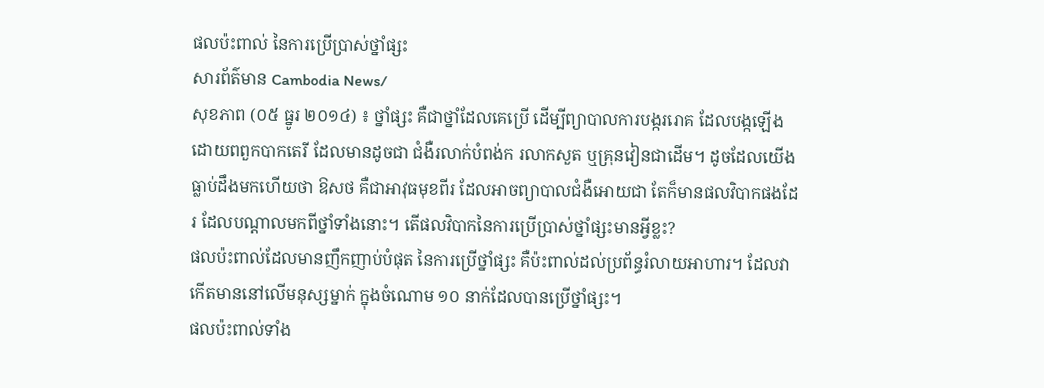ផលប៉ះពាល់ នៃការប្រើប្រាស់ថ្នាំផ្សះ
សារព័ត៌មាន Cambodia News/
សុខភាព (០៥ ធ្នូរ ២០១៤) ៖ ថ្នាំផ្សះ គឺជាថ្នាំដែលគេប្រើ ដើម្បីព្យាបាលការបង្កររោគ ដែលបង្កឡើងដោយពពួកបាកតេរី ដែលមានដូចជា ជំងឺរលាក់បំពង់ក រលាកសួត ឬគ្រុនវៀនជាដើម។ ដូចដែលយើងធ្លាប់ដឹងមកហើយថា ឱសថ គឺជាអាវុធមុខពីរ ដែលអាចព្យាបាលជំងឺអោយជា តែក៏មានផលវិបាកផងដែរ ដែលបណ្តាលមកពីថ្នាំទាំងនោះ។ តើផលវិបាកនៃការប្រើប្រាស់ថ្នាំផ្សះមានអ្វីខ្លះ?
ផលប៉ះពាល់ដែលមានញឹកញាប់បំផុត នៃការប្រើថ្នាំផ្សះ គឺប៉ះពាល់ដល់ប្រព័ន្ធរំលាយអាហារ។ ដែលវាកើតមាននៅលើមនុស្សម្នាក់ ក្នុងចំណោម ១០ នាក់ដែលបានប្រើថ្នាំផ្សះ។
ផលប៉ះពាល់ទាំង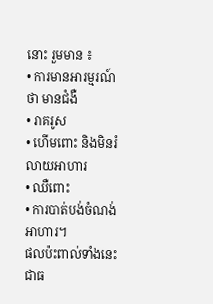នោះ រួមមាន ៖
• ការមានអារម្មរណ៍ថា មានជំងឺ
• រាគរូស
• ហើមពោះ និងមិនរំលាយអាហារ
• ឈឺពោះ
• ការបាត់បង់ចំណង់អាហារ។
ផលប៉ះពាល់ទាំងនេះ ជាធ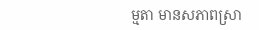ម្មតា មានសភាពស្រា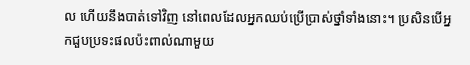ល ហើយនឹងបាត់ទៅវិញ នៅពេលដែលអ្នកឈប់ប្រើប្រាស់ថ្នាំទាំងនោះ។ ប្រសិនបើអ្នកជួបប្រទះផលប៉ះពាល់ណាមួយ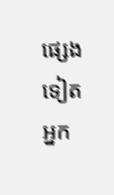ផ្សេងទៀត អ្នក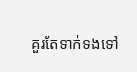គួរតែទាក់ទងទៅ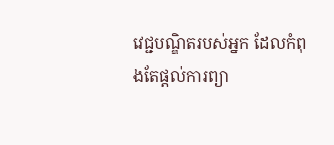វេជ្ជបណ្ឌិតរបស់អ្នក ដែលកំពុងតែផ្តល់ការព្យា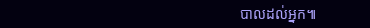បាលដល់អ្នក៕